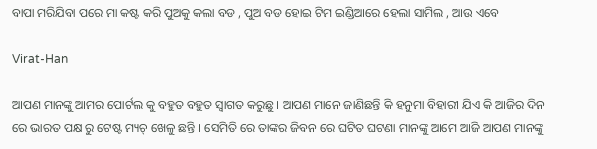ବାପା ମରିଯିବା ପରେ ମା କଷ୍ଟ କରି ପୁଅକୁ କଲା ବଡ , ପୁଅ ବଡ ହୋଇ ଟିମ ଇଣ୍ଡିଆରେ ହେଲା ସାମିଲ , ଆଉ ଏବେ

Virat-Han

ଆପଣ ମାନଙ୍କୁ ଆମର ପୋର୍ଟଲ କୁ ବହୁତ ବହୁତ ସ୍ୱାଗତ କରୁଛୁ । ଆପଣ ମାନେ ଜାଣିଛନ୍ତି କି ହନୁମା ବିହାରୀ ଯିଏ କି ଆଜିର ଦିନ ରେ ଭାରତ ପକ୍ଷ ରୁ ଟେଷ୍ଟ ମ୍ୟଚ୍ ଖେଳୁ ଛନ୍ତି । ସେମିତି ରେ ତାଙ୍କର ଜିବନ ରେ ଘଟିତ ଘଟଣା ମାନଙ୍କୁ ଆମେ ଆଜି ଆପଣ ମାନଙ୍କୁ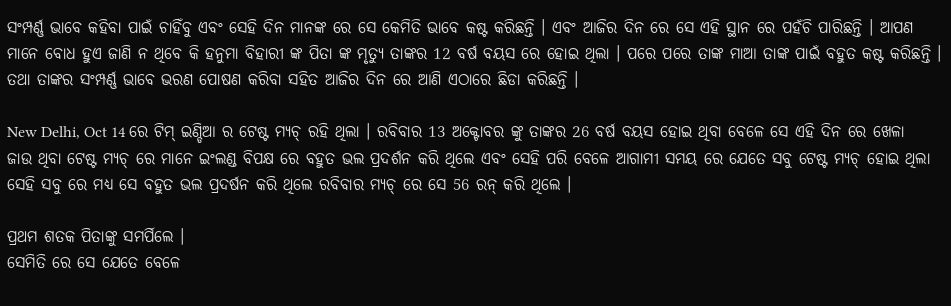ସଂମ୍ପର୍ଣ୍ଣ ଭାବେ କହିବା ପାଇଁ ଚାହିଁବୁ ଏବଂ ସେହି ଦିନ ମାନଙ୍କ ରେ ସେ କେମିତି ଭାବେ କଷ୍ଟ କରିଛନ୍ତି । ଏବଂ ଆଜିର ଦିନ ରେ ସେ ଏହି ସ୍ଥାନ ରେ ପହଁଚି ପାରିଛନ୍ତି । ଆପଣ ମାନେ ବୋଧ ହୁଏ ଜାଣି ନ ଥିବେ କି ହନୁମା ବିହାରୀ ଙ୍କ ପିତା ଙ୍କ ମୃତ୍ୟୁ ତାଙ୍କର 12 ବର୍ଷ ବୟସ ରେ ହୋଇ ଥିଲା । ପରେ ପରେ ତାଙ୍କ ମାଆ ତାଙ୍କ ପାଇଁ ବହୁତ କଷ୍ଟ କରିଛନ୍ତି । ତଥା ତାଙ୍କର ସଂମ୍ପର୍ଣ୍ଣ ଭାବେ ଭରଣ ପୋଷଣ କରିବା ସହିତ ଆଜିର ଦିନ ରେ ଆଣି ଏଠାରେ ଛିଡା କରିଛନ୍ତି ।

New Delhi, Oct 14 ରେ ଟିମ୍ ଇଣ୍ଡିଆ ର ଟେଷ୍ଟ ମ୍ୟଚ୍ ରହି ଥିଲା । ରବିବାର 13 ଅକ୍ଟୋବର ଙ୍କୁ ତାଙ୍କର 26 ବର୍ଷ ବୟସ ହୋଇ ଥିବା ବେଳେ ସେ ଏହି ଦିନ ରେ ଖେଳା ଜାଉ ଥିବା ଟେଷ୍ଟ ମ୍ୟଚ୍ ରେ ମାନେ ଇଂଲଣ୍ଡ ବିପକ୍ଷ ରେ ବହୁତ ଭଲ ପ୍ରଦର୍ଶନ କରି ଥିଲେ ଏବଂ ସେହି ପରି ବେଳେ ଆଗାମୀ ସମୟ ରେ ଯେତେ ସବୁ ଟେଷ୍ଟ ମ୍ୟଚ୍ ହୋଇ ଥିଲା ସେହି ସବୁ ରେ ମଧ୍ୟ ସେ ବହୁତ ଭଲ ପ୍ରଦର୍ଷନ କରି ଥିଲେ ରବିବାର ମ୍ୟଚ୍ ରେ ସେ 56 ରନ୍ କରି ଥିଲେ ।

ପ୍ରଥମ ଶତକ ପିତାଙ୍କୁ ସମର୍ପିଲେ ।
ସେମିତି ରେ ସେ ଯେତେ ବେଳେ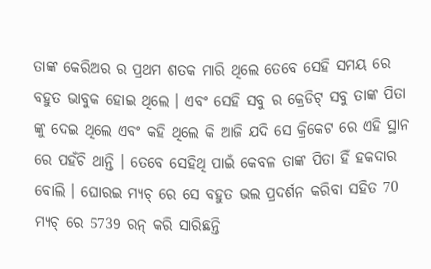ତାଙ୍କ କେରିଅର ର ପ୍ରଥମ ଶତକ ମାରି ଥିଲେ ତେବେ ସେହି ସମୟ ରେ ବହୁତ ଭାବୁକ ହୋଇ ଥିଲେ । ଏବଂ ସେହି ସବୁ ର କ୍ରେଡିଟ୍ ସବୁ ତାଙ୍କ ପିତା ଙ୍କୁ ଦେଇ ଥିଲେ ଏବଂ କହି ଥିଲେ କି ଆଜି ଯଦି ସେ କ୍ରିକେଟ ରେ ଏହି ସ୍ଥାନ ରେ ପହଁଚି ଥାନ୍ତି । ତେବେ ସେହିଥି ପାଇଁ କେବଳ ତାଙ୍କ ପିତା ହିଁ ହକଦାର ବୋଲି । ଘୋରଇ ମ୍ୟଚ୍ ରେ ସେ ବହୁତ ଭଲ ପ୍ରଦର୍ଶନ କରିବା ସହିତ 70 ମ୍ୟଚ୍ ରେ 5739 ରନ୍ କରି ସାରିଛନ୍ତି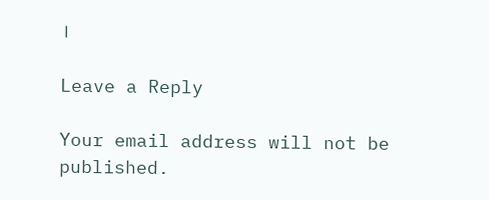।

Leave a Reply

Your email address will not be published.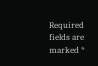Required fields are marked *